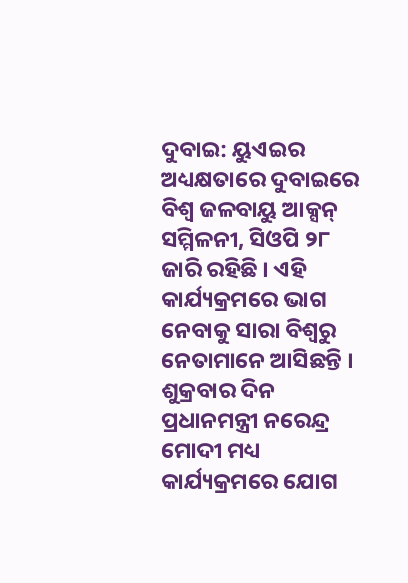ଦୁବାଇ: ୟୁଏଇର ଅଧ୍ୟକ୍ଷତାରେ ଦୁବାଇରେ ବିଶ୍ୱ ଜଳବାୟୁ ଆକ୍ସନ୍ ସମ୍ମିଳନୀ, ସିଓପି ୨୮ ଜାରି ରହିଛି । ଏହି କାର୍ଯ୍ୟକ୍ରମରେ ଭାଗ ନେବାକୁ ସାରା ବିଶ୍ୱରୁ ନେତାମାନେ ଆସିଛନ୍ତି । ଶୁକ୍ରବାର ଦିନ ପ୍ରଧାନମନ୍ତ୍ରୀ ନରେନ୍ଦ୍ର ମୋଦୀ ମଧ୍ୟ କାର୍ଯ୍ୟକ୍ରମରେ ଯୋଗ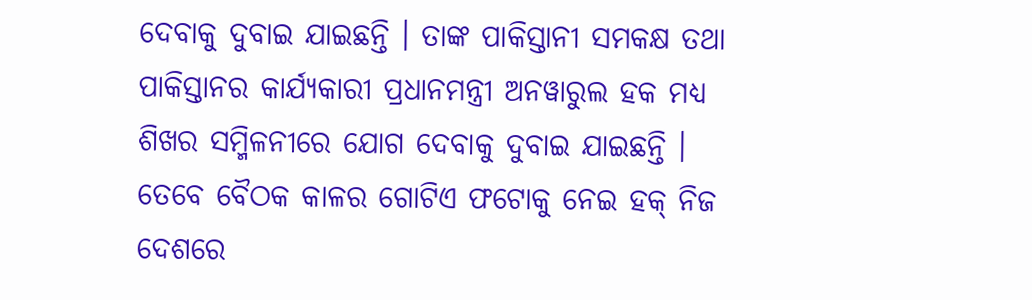ଦେବାକୁ ଦୁବାଇ ଯାଇଛନ୍ତି । ତାଙ୍କ ପାକିସ୍ତାନୀ ସମକକ୍ଷ ତଥା ପାକିସ୍ତାନର କାର୍ଯ୍ୟକାରୀ ପ୍ରଧାନମନ୍ତ୍ରୀ ଅନୱାରୁଲ ହକ ମଧ୍ୟ ଶିଖର ସମ୍ମିଳନୀରେ ଯୋଗ ଦେବାକୁ ଦୁବାଇ ଯାଇଛନ୍ତି । ତେବେ ବୈଠକ କାଳର ଗୋଟିଏ ଫଟୋକୁ ନେଇ ହକ୍ ନିଜ ଦେଶରେ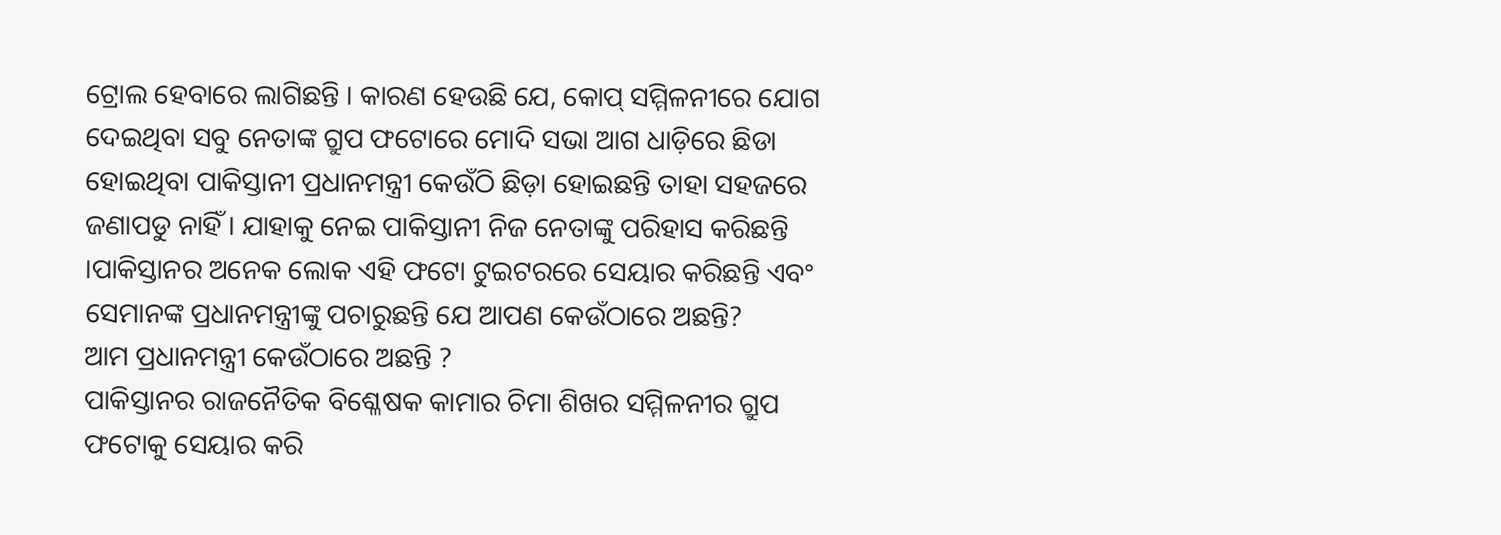ଟ୍ରୋଲ ହେବାରେ ଲାଗିଛନ୍ତି । କାରଣ ହେଉଛି ଯେ, କୋପ୍ ସମ୍ମିଳନୀରେ ଯୋଗ ଦେଇଥିବା ସବୁ ନେତାଙ୍କ ଗ୍ରୁପ ଫଟୋରେ ମୋଦି ସଭା ଆଗ ଧାଡ଼ିରେ ଛିଡା ହୋଇଥିବା ପାକିସ୍ତାନୀ ପ୍ରଧାନମନ୍ତ୍ରୀ କେଉଁଠି ଛିଡ଼ା ହୋଇଛନ୍ତି ତାହା ସହଜରେ ଜଣାପଡୁ ନାହିଁ । ଯାହାକୁ ନେଇ ପାକିସ୍ତାନୀ ନିଜ ନେତାଙ୍କୁ ପରିହାସ କରିଛନ୍ତି ।ପାକିସ୍ତାନର ଅନେକ ଲୋକ ଏହି ଫଟୋ ଟୁଇଟରରେ ସେୟାର କରିଛନ୍ତି ଏବଂ ସେମାନଙ୍କ ପ୍ରଧାନମନ୍ତ୍ରୀଙ୍କୁ ପଚାରୁଛନ୍ତି ଯେ ଆପଣ କେଉଁଠାରେ ଅଛନ୍ତି?
ଆମ ପ୍ରଧାନମନ୍ତ୍ରୀ କେଉଁଠାରେ ଅଛନ୍ତି ?
ପାକିସ୍ତାନର ରାଜନୈତିକ ବିଶ୍ଳେଷକ କାମାର ଚିମା ଶିଖର ସମ୍ମିଳନୀର ଗ୍ରୁପ ଫଟୋକୁ ସେୟାର କରି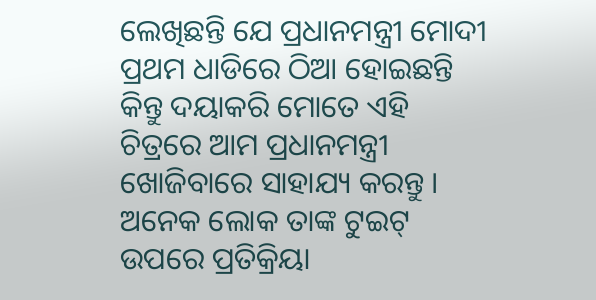ଲେଖିଛନ୍ତି ଯେ ପ୍ରଧାନମନ୍ତ୍ରୀ ମୋଦୀ ପ୍ରଥମ ଧାଡିରେ ଠିଆ ହୋଇଛନ୍ତି କିନ୍ତୁ ଦୟାକରି ମୋତେ ଏହି ଚିତ୍ରରେ ଆମ ପ୍ରଧାନମନ୍ତ୍ରୀ ଖୋଜିବାରେ ସାହାଯ୍ୟ କରନ୍ତୁ । ଅନେକ ଲୋକ ତାଙ୍କ ଟୁଇଟ୍ ଉପରେ ପ୍ରତିକ୍ରିୟା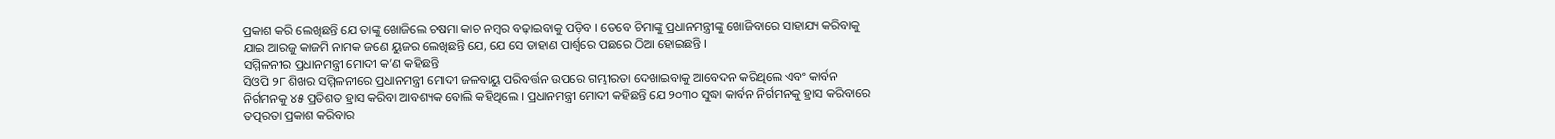ପ୍ରକାଶ କରି ଲେଖିଛନ୍ତି ଯେ ତାଙ୍କୁ ଖୋଜିଲେ ଚଷମା କାଚ ନମ୍ବର ବଢ଼ାଇବାକୁ ପଡ଼ିବ । ତେବେ ଚିମାଙ୍କୁ ପ୍ରଧାନମନ୍ତ୍ରୀଙ୍କୁ ଖୋଜିବାରେ ସାହାଯ୍ୟ କରିବାକୁ ଯାଇ ଆରଜୁ କାଜମି ନାମକ ଜଣେ ୟୁଜର ଲେଖିଛନ୍ତି ଯେ, ଯେ ସେ ଡାହାଣ ପାର୍ଶ୍ୱରେ ପଛରେ ଠିଆ ହୋଇଛନ୍ତି ।
ସମ୍ମିଳନୀର ପ୍ରଧାନମନ୍ତ୍ରୀ ମୋଦୀ କ’ଣ କହିଛନ୍ତି
ସିଓପି ୨୮ ଶିଖର ସମ୍ମିଳନୀରେ ପ୍ରଧାନମନ୍ତ୍ରୀ ମୋଦୀ ଜଳବାୟୁ ପରିବର୍ତ୍ତନ ଉପରେ ଗମ୍ଭୀରତା ଦେଖାଇବାକୁ ଆବେଦନ କରିଥିଲେ ଏବଂ କାର୍ବନ ନିର୍ଗମନକୁ ୪୫ ପ୍ରତିଶତ ହ୍ରାସ କରିବା ଆବଶ୍ୟକ ବୋଲି କହିଥିଲେ । ପ୍ରଧାନମନ୍ତ୍ରୀ ମୋଦୀ କହିଛନ୍ତି ଯେ ୨୦୩୦ ସୁଦ୍ଧା କାର୍ବନ ନିର୍ଗମନକୁ ହ୍ରାସ କରିବାରେ ତତ୍ପରତା ପ୍ରକାଶ କରିବାର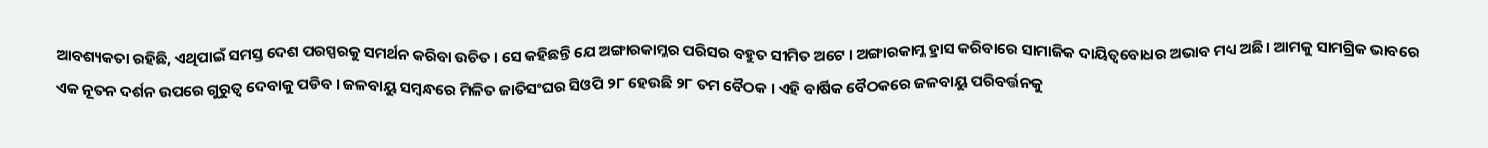ଆବଶ୍ୟକତା ରହିଛି, ଏଥିପାଇଁ ସମସ୍ତ ଦେଶ ପରସ୍ପରକୁ ସମର୍ଥନ କରିବା ଉଚିତ । ସେ କହିଛନ୍ତି ଯେ ଅଙ୍ଗାରକାମ୍ଳର ପରିସର ବହୁତ ସୀମିତ ଅଟେ । ଅଙ୍ଗାରକାମ୍ଳ ହ୍ରାସ କରିବାରେ ସାମାଜିକ ଦାୟିତ୍ୱବୋଧର ଅଭାବ ମଧ୍ୟ ଅଛି । ଆମକୁ ସାମଗ୍ରିକ ଭାବରେ ଏକ ନୂତନ ଦର୍ଶନ ଉପରେ ଗୁରୁତ୍ୱ ଦେବାକୁ ପଡିବ । ଜଳବାୟୁ ସମ୍ବନ୍ଧରେ ମିଳିତ ଜାତିସଂଘର ସିଓପି ୨୮ ହେଉଛି ୨୮ ତମ ବୈଠକ । ଏହି ବାର୍ଷିକ ବୈଠକରେ ଜଳବାୟୁ ପରିବର୍ତ୍ତନକୁ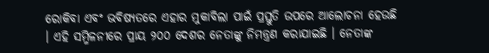ରୋକିବା ଏବଂ ଭବିଷ୍ୟତରେ ଏହାର ମୁକାବିଲା ପାଇଁ ପ୍ରସ୍ତୁତି ଉପରେ ଆଲୋଚନା ହେଉଛି । ଏହି ସମ୍ମିଳନୀରେ ପ୍ରାୟ ୨୦୦ ଦେଶର ନେତାଙ୍କୁ ନିମନ୍ତ୍ରଣ କରାଯାଇଛି । ନେତାଙ୍କ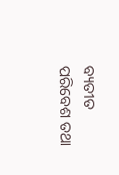ବ୍ୟତୀତ ପରିବେଶ ତଥା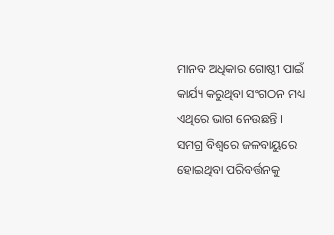ମାନବ ଅଧିକାର ଗୋଷ୍ଠୀ ପାଇଁ କାର୍ଯ୍ୟ କରୁଥିବା ସଂଗଠନ ମଧ୍ୟ ଏଥିରେ ଭାଗ ନେଉଛନ୍ତି । ସମଗ୍ର ବିଶ୍ୱରେ ଜଳବାୟୁରେ ହୋଇଥିବା ପରିବର୍ତ୍ତନକୁ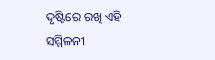ଦୃଷ୍ଟିରେ ରଖି ଏହି ସମ୍ମିଳନୀ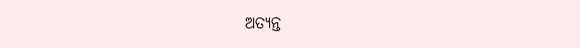ଅତ୍ୟନ୍ତ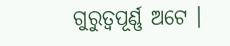ଗୁରୁତ୍ୱପୂର୍ଣ୍ଣ ଅଟେ ।